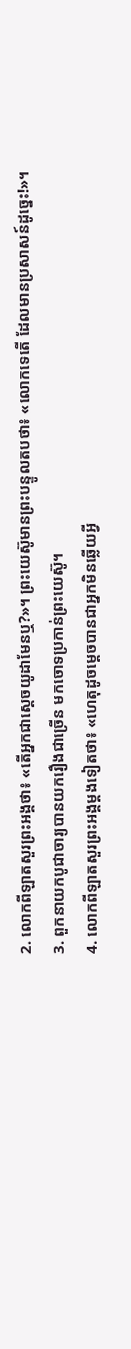2. លោកពីឡាតសួរព្រះអង្គថា៖ «តើអ្នកជាស្ដេចយូដាមែនឬ?»។ ព្រះយេស៊ូមានព្រះបន្ទូលតបថា៖ «លោកទេតើ ដែលមានប្រសាសន៍ដូច្នេះ!»។
3. ពួកនាយកបូជាចារ្យបានយករឿងជាច្រើន មកចោទប្រកាន់ព្រះយេស៊ូ។
4. លោកពីឡាតសួរព្រះអង្គម្ដងទៀតថា៖ «ហេតុដូចម្ដេចបានជាអ្នកមិនឆ្លើយអ្វី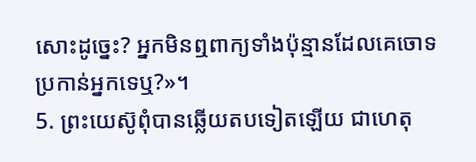សោះដូច្នេះ? អ្នកមិនឮពាក្យទាំងប៉ុន្មានដែលគេចោទប្រកាន់អ្នកទេឬ?»។
5. ព្រះយេស៊ូពុំបានឆ្លើយតបទៀតឡើយ ជាហេតុ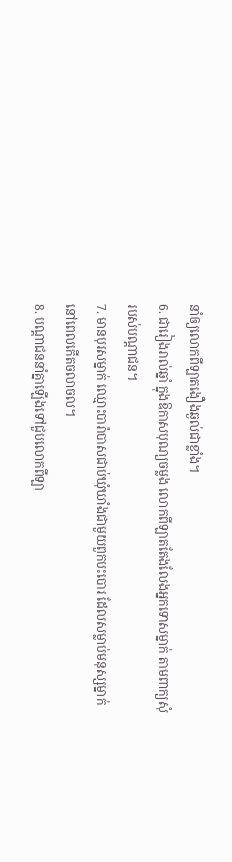នាំឲ្យលោកពីឡាតងឿងឆ្ងល់ជាខ្លាំង។
6. ជារៀងរាល់ឆ្នាំ ក្នុងឱកាសបុណ្យចម្លង លោកពីឡាតតែងលែងអ្នកទោសម្នាក់ តាមពាក្យសុំរបស់បណ្ដាជន។
7. មានបុរសម្នាក់ ឈ្មោះបារ៉ាបាសជាប់ឃុំឃាំងជាមួយពួកបះបោរ ដែលសម្លាប់មនុស្សម្នាក់នៅពេលកើតចលាចល។
8. បណ្ដាជននាំគ្នាឡើងទៅជួបលោកពីឡា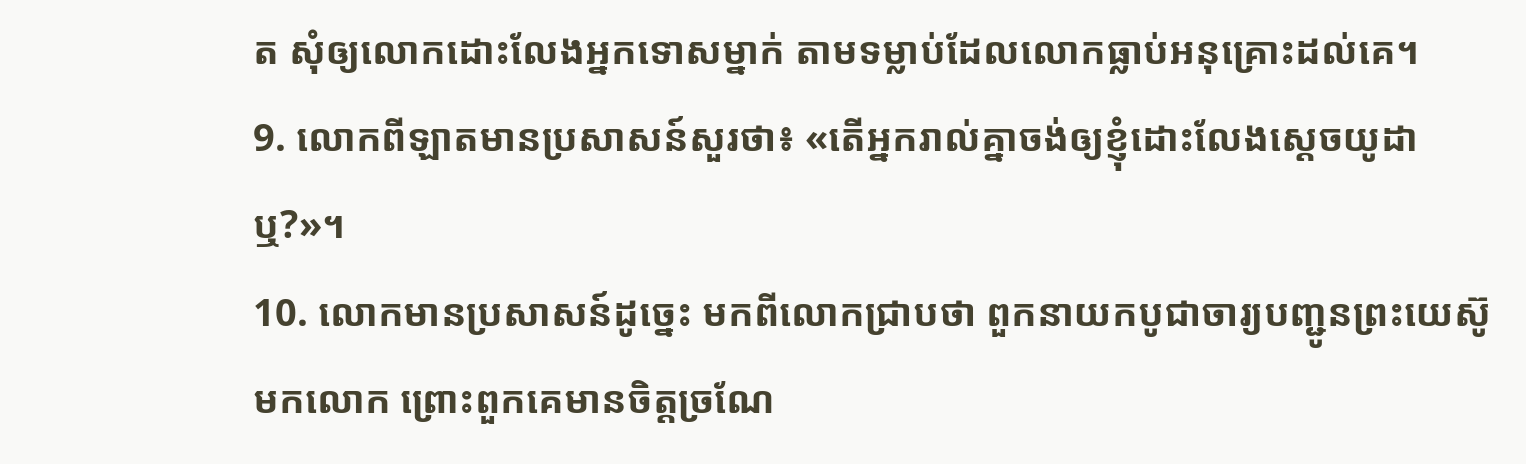ត សុំឲ្យលោកដោះលែងអ្នកទោសម្នាក់ តាមទម្លាប់ដែលលោកធ្លាប់អនុគ្រោះដល់គេ។
9. លោកពីឡាតមានប្រសាសន៍សួរថា៖ «តើអ្នករាល់គ្នាចង់ឲ្យខ្ញុំដោះលែងស្ដេចយូដាឬ?»។
10. លោកមានប្រសាសន៍ដូច្នេះ មកពីលោកជ្រាបថា ពួកនាយកបូជាចារ្យបញ្ជូនព្រះយេស៊ូមកលោក ព្រោះពួកគេមានចិត្តច្រណែ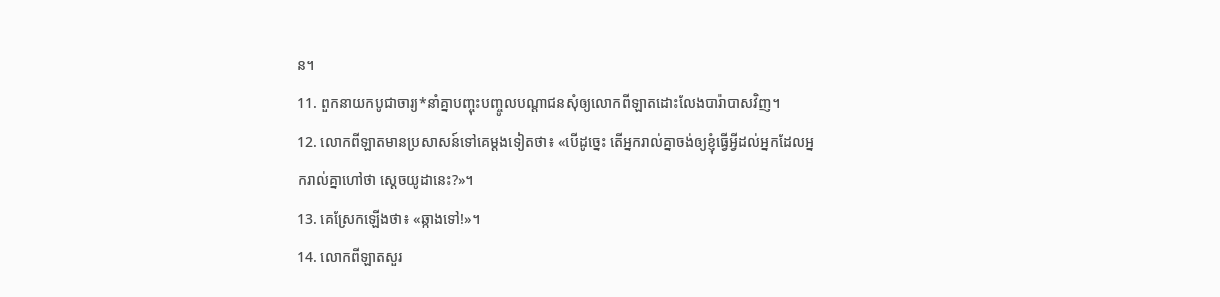ន។
11. ពួកនាយកបូជាចារ្យ*នាំគ្នាបញ្ចុះបញ្ចូលបណ្ដាជនសុំឲ្យលោកពីឡាតដោះលែងបារ៉ាបាសវិញ។
12. លោកពីឡាតមានប្រសាសន៍ទៅគេម្ដងទៀតថា៖ «បើដូច្នេះ តើអ្នករាល់គ្នាចង់ឲ្យខ្ញុំធ្វើអ្វីដល់អ្នកដែលអ្នករាល់គ្នាហៅថា ស្ដេចយូដានេះ?»។
13. គេស្រែកឡើងថា៖ «ឆ្កាងទៅ!»។
14. លោកពីឡាតសួរ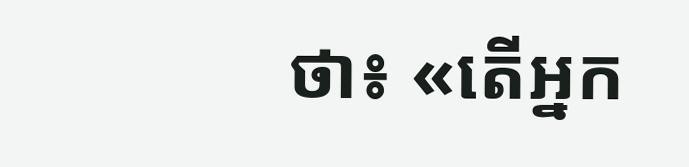ថា៖ «តើអ្នក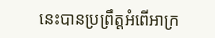នេះបានប្រព្រឹត្តអំពើអាក្រ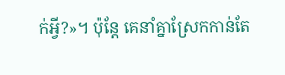ក់អ្វី?»។ ប៉ុន្តែ គេនាំគ្នាស្រែកកាន់តែ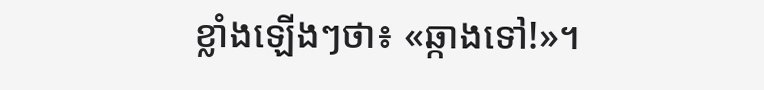ខ្លាំងឡើងៗថា៖ «ឆ្កាងទៅ!»។